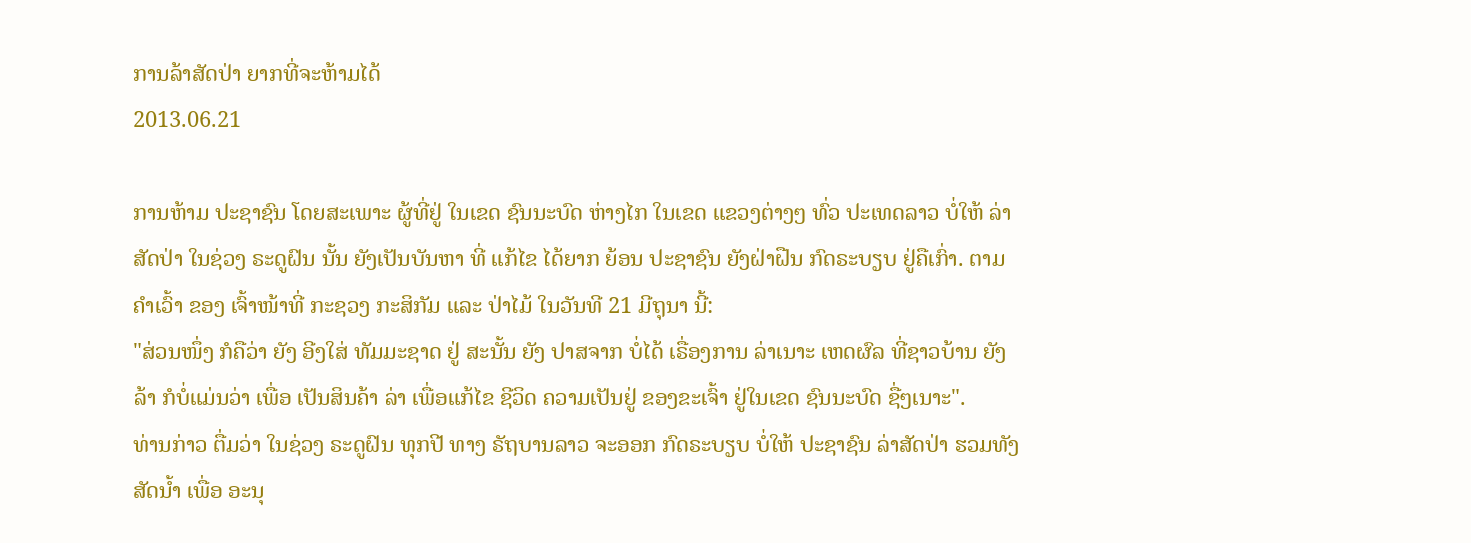ການລ້າສັດປ່າ ຍາກທີ່ຈະຫ້າມໄດ້
2013.06.21

ການຫ້າມ ປະຊາຊົນ ໂດຍສະເພາະ ຜູ້ທີ່ຢູ່ ໃນເຂດ ຊົນນະບົດ ຫ່າງໄກ ໃນເຂດ ແຂວງຕ່າງໆ ທົ່ວ ປະເທດລາວ ບໍ່ໃຫ້ ລ່າສັດປ່າ ໃນຊ່ວງ ຣະດູຝົນ ນັ້ນ ຍັງເປັນບັນຫາ ທີ່ ແກ້ໄຂ ໄດ້ຍາກ ຍ້ອນ ປະຊາຊົນ ຍັງຝ່າຝືນ ກົດຣະບຽບ ຢູ່ຄືເກົ່າ. ຕາມຄໍາເວົ້າ ຂອງ ເຈົ້າໜ້າທີ່ ກະຊວງ ກະສິກັມ ແລະ ປ່າໄມ້ ໃນວັນທີ 21 ມີຖຸນາ ນີ້:
"ສ່ວນໜຶ່ງ ກໍຄືວ່າ ຍັງ ອີງໃສ່ ທັມມະຊາດ ຢູ່ ສະນັ້ນ ຍັງ ປາສຈາກ ບໍ່ໄດ້ ເຣື່ອງການ ລ່າເນາະ ເຫດຜົລ ທີ່ຊາວບ້ານ ຍັງລ້າ ກໍບໍ່ແມ່ນວ່າ ເພື່ອ ເປັນສິນຄ້າ ລ່າ ເພື່ອແກ້ໄຂ ຊີວິດ ຄວາມເປັນຢູ່ ຂອງຂະເຈົ້າ ຢູ່ໃນເຂດ ຊົນນະບົດ ຊື່ໆເນາະ".
ທ່ານກ່າວ ຕື່ມວ່າ ໃນຊ່ວງ ຣະດູຝົນ ທຸກປີ ທາງ ຣັຖບານລາວ ຈະອອກ ກົດຣະບຽບ ບໍ່ໃຫ້ ປະຊາຊົນ ລ່າສັດປ່າ ຮວມທັງ ສັດນໍ້າ ເພື່ອ ອະນຸ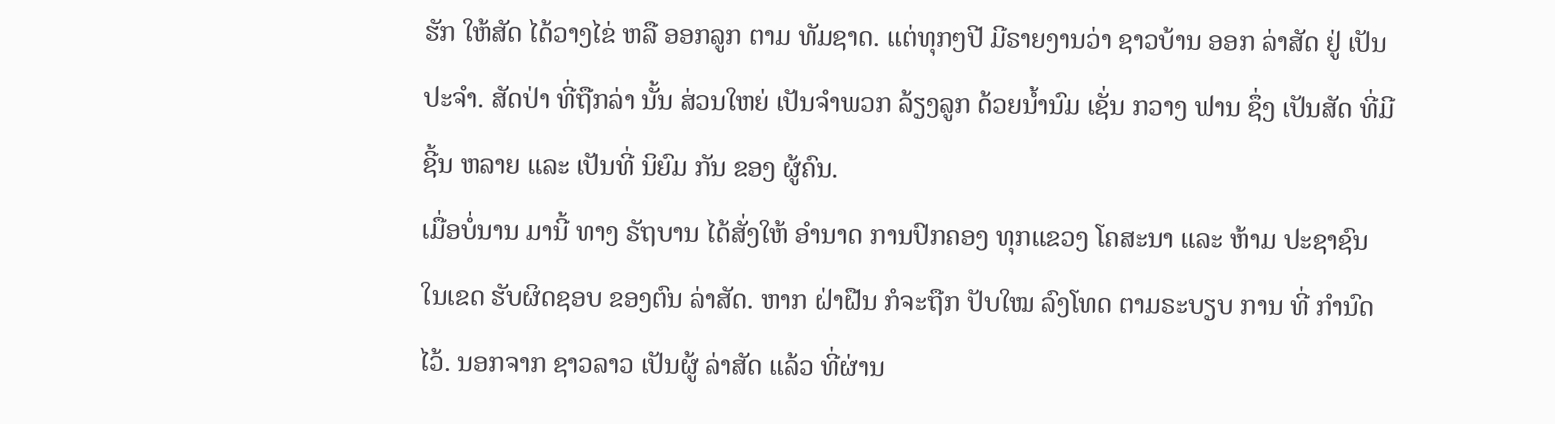ຮັກ ໃຫ້ສັດ ໄດ້ວາງໄຂ່ ຫລື ອອກລູກ ຕາມ ທັມຊາດ. ແຕ່ທຸກໆປີ ມີຣາຍງານວ່າ ຊາວບ້ານ ອອກ ລ່າສັດ ຢູ່ ເປັນປະຈໍາ. ສັດປ່າ ທີ່ຖືກລ່າ ນັ້ນ ສ່ວນໃຫຍ່ ເປັນຈໍາພວກ ລ້ຽງລູກ ດ້ວຍນໍ້ານົມ ເຊັ່ນ ກວາງ ຟານ ຊຶ່ງ ເປັນສັດ ທີ່ມີຊີ້ນ ຫລາຍ ແລະ ເປັນທີ່ ນິຍົມ ກັນ ຂອງ ຜູ້ຄົນ.
ເມື່ອບໍ່ນານ ມານີ້ ທາງ ຣັຖບານ ໄດ້ສັ່ງໃຫ້ ອໍານາດ ການປົກຄອງ ທຸກແຂວງ ໂຄສະນາ ແລະ ຫ້າມ ປະຊາຊົນ ໃນເຂດ ຮັບຜິດຊອບ ຂອງຕົນ ລ່າສັດ. ຫາກ ຝ່າຝືນ ກໍຈະຖືກ ປັບໃໝ ລົງໂທດ ຕາມຣະບຽບ ການ ທີ່ ກໍານົດໄວ້. ນອກຈາກ ຊາວລາວ ເປັນຜູ້ ລ່າສັດ ແລ້ວ ທີ່ຜ່ານ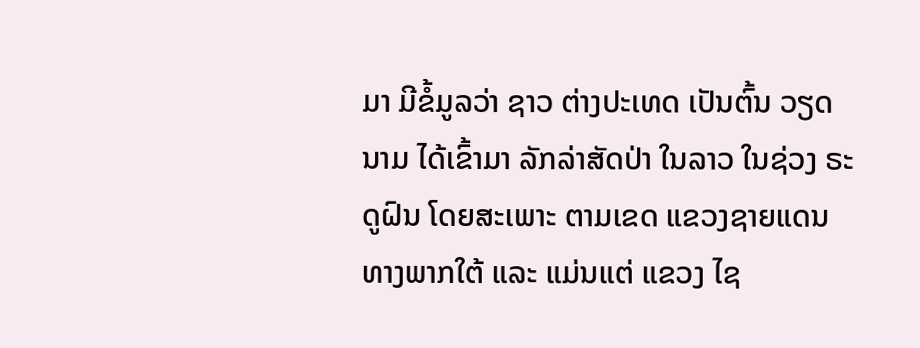ມາ ມີຂໍ້ມູລວ່າ ຊາວ ຕ່າງປະເທດ ເປັນຕົ້ນ ວຽດນາມ ໄດ້ເຂົ້າມາ ລັກລ່າສັດປ່າ ໃນລາວ ໃນຊ່ວງ ຣະດູຝົນ ໂດຍສະເພາະ ຕາມເຂດ ແຂວງຊາຍແດນ ທາງພາກໃຕ້ ແລະ ແມ່ນແຕ່ ແຂວງ ໄຊ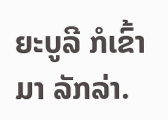ຍະບູລີ ກໍເຂົ້າມາ ລັກລ່າ.